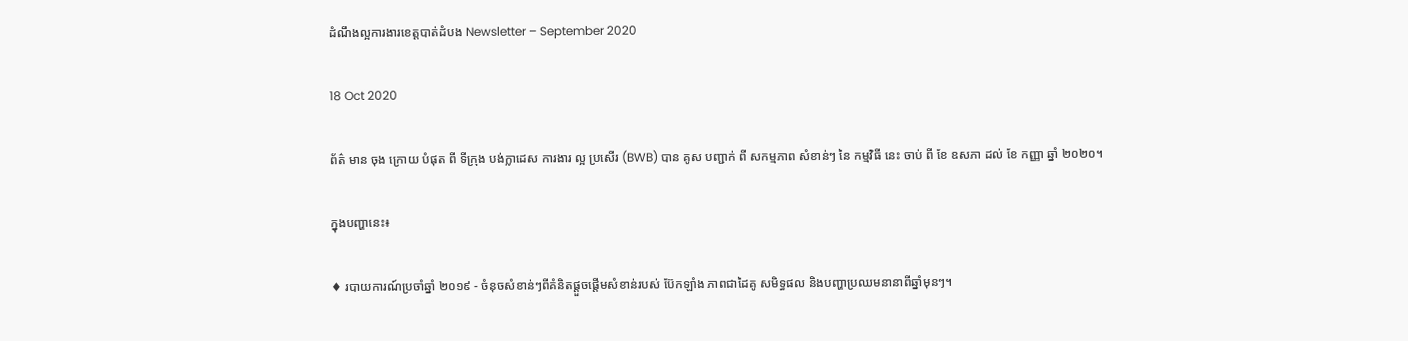ដំណឹងល្អការងារខេត្តបាត់ដំបង Newsletter – September 2020

18 Oct 2020

ព័ត៌ មាន ចុង ក្រោយ បំផុត ពី ទីក្រុង បង់ក្លាដេស ការងារ ល្អ ប្រសើរ (BWB) បាន គូស បញ្ជាក់ ពី សកម្មភាព សំខាន់ៗ នៃ កម្មវិធី នេះ ចាប់ ពី ខែ ឧសភា ដល់ ខែ កញ្ញា ឆ្នាំ ២០២០។

ក្នុងបញ្ហានេះ៖

♦ របាយការណ៍ប្រចាំឆ្នាំ ២០១៩ - ចំនុចសំខាន់ៗពីគំនិតផ្តួចផ្តើមសំខាន់របស់ ប៊ែកឡាំង ភាពជាដៃគូ សមិទ្ធផល និងបញ្ហាប្រឈមនានាពីឆ្នាំមុនៗ។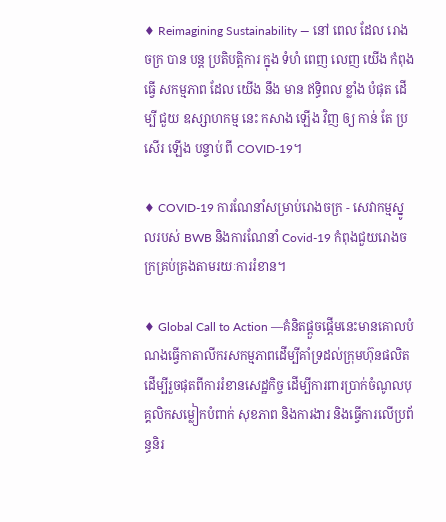♦ Reimagining Sustainability — នៅ ពេល ដែល រោងចក្រ បាន បន្ត ប្រតិបត្តិការ ក្នុង ទំហំ ពេញ លេញ យើង កំពុង ធ្វើ សកម្មភាព ដែល យើង នឹង មាន ឥទ្ធិពល ខ្លាំង បំផុត ដើម្បី ជួយ ឧស្សាហកម្ម នេះ កសាង ឡើង វិញ ឲ្យ កាន់ តែ ប្រសើរ ឡើង បន្ទាប់ ពី COVID-19។

♦ COVID-19 ការណែនាំសម្រាប់រោងចក្រ - សេវាកម្មស្នូលរបស់ BWB និងការណែនាំ Covid-19 កំពុងជួយរោងចក្រគ្រប់គ្រងតាមរយៈការរំខាន។

♦ Global Call to Action —គំនិតផ្តួចផ្តើមនេះមានគោលបំណងធ្វើកាតាលីករសកម្មភាពដើម្បីគាំទ្រដល់ក្រុមហ៊ុនផលិតដើម្បីរួចផុតពីការរំខានសេដ្ឋកិច្ច ដើម្បីការពារប្រាក់ចំណូលបុគ្គលិកសម្លៀកបំពាក់ សុខភាព និងការងារ និងធ្វើការលើប្រព័ន្ធនិរ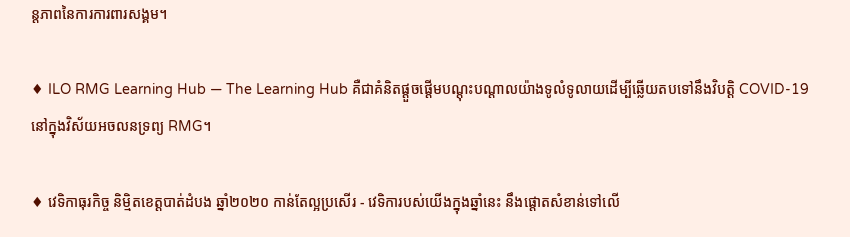ន្តភាពនៃការការពារសង្គម។

♦ ILO RMG Learning Hub — The Learning Hub គឺជាគំនិតផ្តួចផ្តើមបណ្តុះបណ្តាលយ៉ាងទូលំទូលាយដើម្បីឆ្លើយតបទៅនឹងវិបត្តិ COVID-19 នៅក្នុងវិស័យអចលនទ្រព្យ RMG។

♦ វេទិកាធុរកិច្ច និម្មិតខេត្តបាត់ដំបង ឆ្នាំ២០២០ កាន់តែល្អប្រសើរ - វេទិការបស់យើងក្នុងឆ្នាំនេះ នឹងផ្តោតសំខាន់ទៅលើ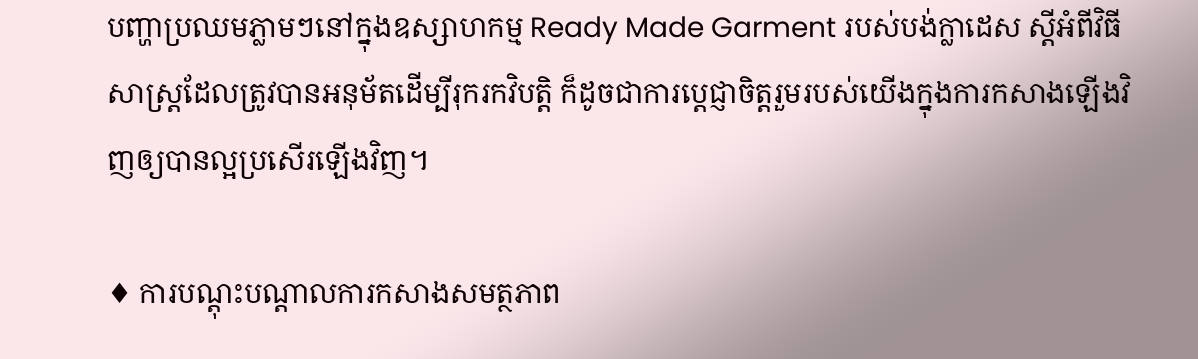បញ្ហាប្រឈមភ្លាមៗនៅក្នុងឧស្សាហកម្ម Ready Made Garment របស់បង់ក្លាដេស ស្តីអំពីវិធីសាស្រ្តដែលត្រូវបានអនុម័តដើម្បីរុករកវិបត្តិ ក៏ដូចជាការប្តេជ្ញាចិត្តរួមរបស់យើងក្នុងការកសាងឡើងវិញឲ្យបានល្អប្រសើរឡើងវិញ។

♦ ការបណ្តុះបណ្តាលការកសាងសមត្ថភាព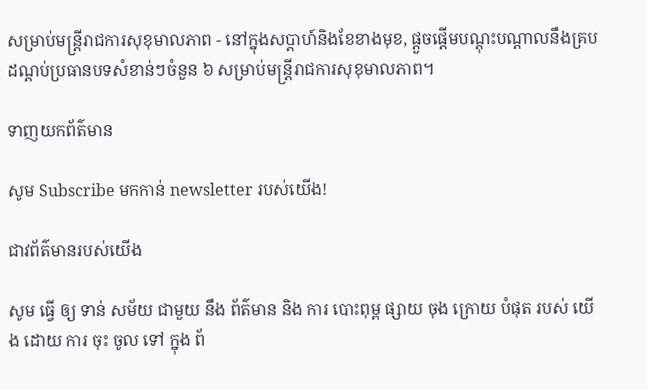សម្រាប់មន្ត្រីរាជការសុខុមាលភាព - នៅក្នុងសប្តាហ៍និងខែខាងមុខ, ផ្តួចផ្តើមបណ្តុះបណ្តាលនឹងគ្របដណ្តប់ប្រធានបទសំខាន់ៗចំនួន ៦ សម្រាប់មន្ត្រីរាជការសុខុមាលភាព។

ទាញយកព័ត៌មាន

សូម Subscribe មកកាន់ newsletter របស់យើង!

ជាវព័ត៌មានរបស់យើង

សូម ធ្វើ ឲ្យ ទាន់ សម័យ ជាមួយ នឹង ព័ត៌មាន និង ការ បោះពុម្ព ផ្សាយ ចុង ក្រោយ បំផុត របស់ យើង ដោយ ការ ចុះ ចូល ទៅ ក្នុង ព័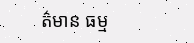ត៌មាន ធម្ម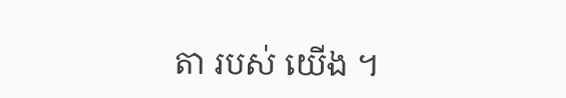តា របស់ យើង ។